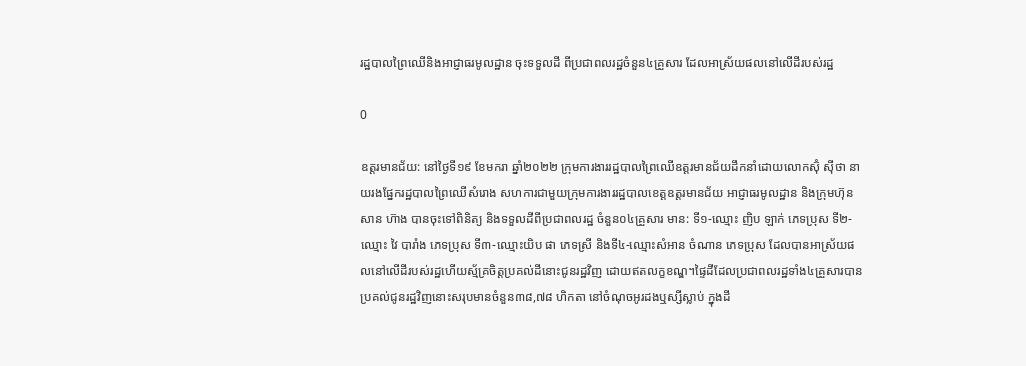រដ្ឋបាលព្រៃឈើនិងអាជ្ញាធរមូលដ្ឋាន ចុះទទួលដី ពីប្រជាពលរដ្ឋចំនួន៤គ្រួសារ ដែលអាស្រ័យផលនៅលើដីរបស់រដ្ឋ

0

ឧត្តរមានជ័យ: នៅថ្ងៃទី១៩ ខែមករា ឆ្នាំ២០២២ ក្រុមការងាររដ្ឋបាលព្រៃឈើឧត្តរមានជ័យដឹកនាំដោយលោកស៊ុំ ស៊ីថា នាយរងផ្នែករដ្ឋបាលព្រៃឈើសំរោង សហការជាមួយក្រុមការងាររដ្ឋបាលខេត្តឧត្តរមានជ័យ អាជ្ញាធរមូលដ្ឋាន និងក្រុមហ៊ុន សាន ហ៊ាង បានចុះទៅពិនិត្យ និងទទួលដីពីប្រជាពលរដ្ឋ ចំនួន០៤គ្រួសារ មាន: ទី១-ឈ្មោះ ញិប ឡាក់ ភេទប្រុស ទី២-ឈ្មោះ វៃ បារាំង ភេទប្រុស ទី៣-ឈ្មោះយិប ផា ភេទស្រី និងទី៤-ឈ្មោះសំអាន ចំណាន ភេទប្រុស ដែលបានអាស្រ័យផលនៅលើដីរបស់រដ្ឋហើយស្ម័គ្រចិត្តប្រគល់ដីនោះជូនរដ្ឋវិញ ដោយឥតលក្ខខណ្ឌ។ផ្ទៃដីដែលប្រជាពលរដ្ឋទាំង៤គ្រួសារបានប្រគល់ជូនរដ្ឋវិញនោះសរុបមានចំនួន៣៨,៧៨ ហិកតា នៅចំណុចអូរដងឬស្សីស្លាប់ ក្នុងដី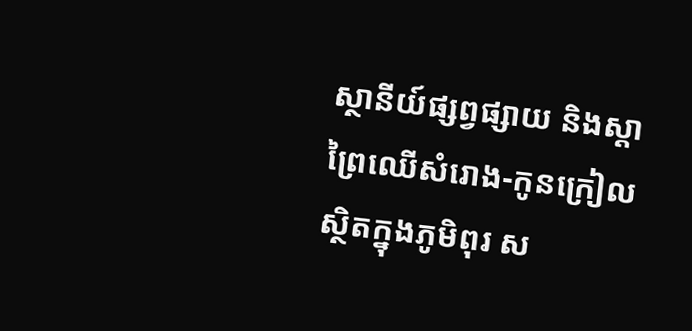ស្ថានីយ៍ផ្សព្វផ្សាយ និងស្តាព្រៃឈើសំរោង-កូនក្រៀល ស្ថិតក្នុងភូមិពុរ ស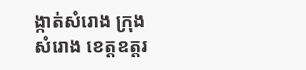ង្កាត់សំរោង ក្រុងសំរោង ខេត្តឧត្តរ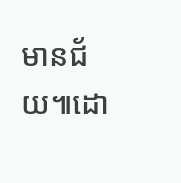មានជ័យ៕ដោ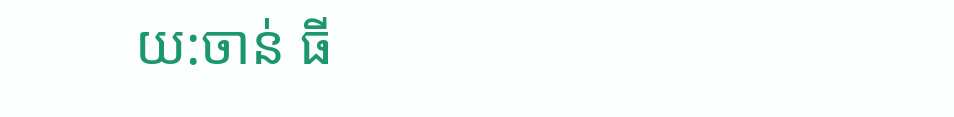យ:ចាន់ ធី